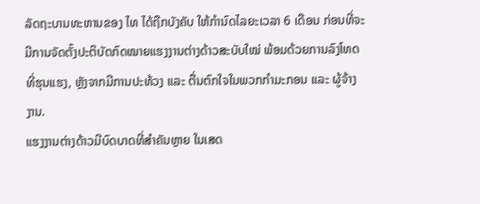ລັດຖະບານທະຫານຂອງ ໄທ ໄດ້ຖືກບັງຄັບ ໃຫ້ກຳນົດໄລຍະເວລາ 6 ເດືອນ ກ່ອນທີ່ຈະ
ມີການຈັດຕັ້ງປະຕິບັດກົດໝາຍແຮງງານຕ່າງດ້າວສະບັບໃໝ່ ພ້ອມດ້ວຍການລົງໂທດ
ທີ່ຮຸນແຮງ, ຫຼັງຈາກມີການປະທ້ວງ ແລະ ຕື່ນຕົກໃຈໃນພວກກຳມະກອນ ແລະ ຜູ້ຈ້າງ
ງານ.
ແຮງງານຕ່າງດ້າວມີບົດບາດທີ່ສຳຄັນຫຼາຍ ໃນເສດ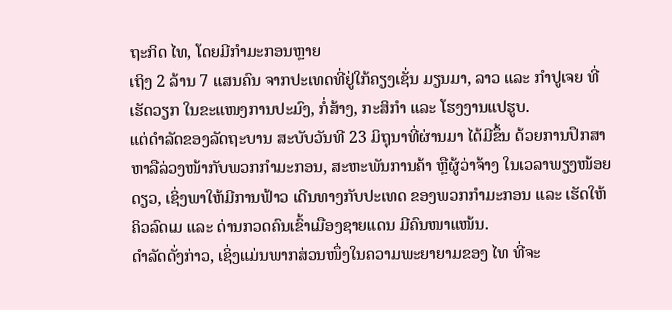ຖະກິດ ໄທ, ໂດຍມີກຳມະກອນຫຼາຍ
ເຖິງ 2 ລ້ານ 7 ແສນຄົນ ຈາກປະເທດທີ່ຢູ່ໃກ້ຄຽງເຊັ່ນ ມຽນມາ, ລາວ ແລະ ກຳປູເຈຍ ທີ່
ເຮັດວຽກ ໃນຂະແໜງການປະມົງ, ກໍ່ສ້າງ, ກະສິກຳ ແລະ ໂຮງງານແປຮູບ.
ແຕ່ດຳລັດຂອງລັດຖະບານ ສະບັບວັນທີ 23 ມິຖຸນາທີ່ຜ່ານມາ ໄດ້ມີຂຶ້ນ ດ້ວຍການປຶກສາ
ຫາລືລ່ວງໜ້າກັບພວກກຳມະກອນ, ສະຫະພັນການຄ້າ ຫຼືຜູ້ວ່າຈ້າງ ໃນເວລາພຽງໜ້ອຍ
ດຽວ, ເຊິ່ງພາໃຫ້ມີການຟ້າວ ເດີນທາງກັບປະເທດ ຂອງພວກກຳມະກອນ ແລະ ເຮັດໃຫ້
ຄິວລົດເມ ແລະ ດ່ານກວດຄົນເຂົ້າເມືອງຊາຍແດນ ມີຄົນໜາແໜ້ນ.
ດຳລັດດັ່ງກ່າວ, ເຊິ່ງແມ່ນພາກສ່ວນໜຶ່ງໃນຄວາມພະຍາຍາມຂອງ ໄທ ທີ່ຈະ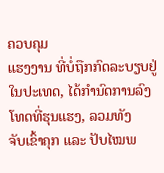ຄວບຄຸມ
ແຮງງານ ທີ່ບໍ່ຖືກກົດລະບຽບຢູ່ໃນປະເທດ, ໄດ້ກຳນົດການລົງໂທດທີ່ຮຸນແຮງ, ລວມທັງ
ຈັບເຂົ້າຄຸກ ແລະ ປັບໄໝພ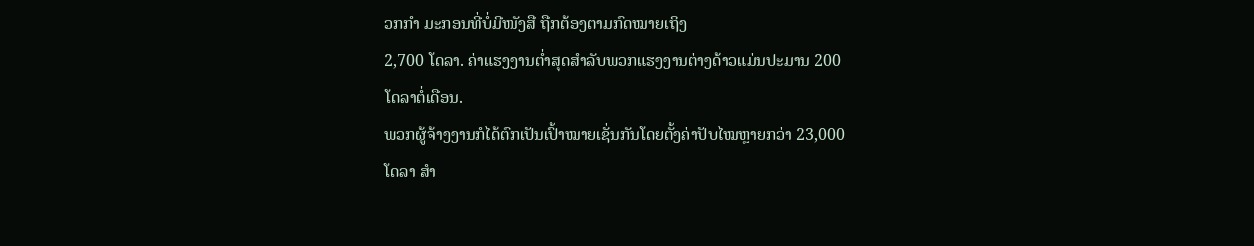ວກກຳ ມະກອນທີ່ບໍ່ມີໜັງສື ຖືກຕ້ອງຕາມກົດໝາຍເຖິງ
2,700 ໂດລາ. ຄ່າແຮງງານຕໍ່າສຸດສຳລັບພວກແຮງງານຕ່າງດ້າວແມ່ນປະມານ 200
ໂດລາຕໍ່ເດືອນ.
ພວກຜູ້ຈ້າງງານກໍໄດ້ຕົກເປັນເປົ້າໝາຍເຊັ່ນກັນໂດຍຕັ້ງຄ່າປັບໄໝຫຼາຍກວ່າ 23,000
ໂດລາ ສຳ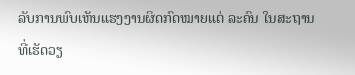ລັບການພົບເຫັນແຮງງານຜິດກົດໝາຍແຕ່ ລະຄົນ ໃນສະຖານທີ່ເຮັດວຽ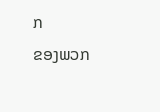ກ
ຂອງພວກ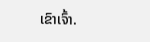ເຂົາເຈົ້າ.